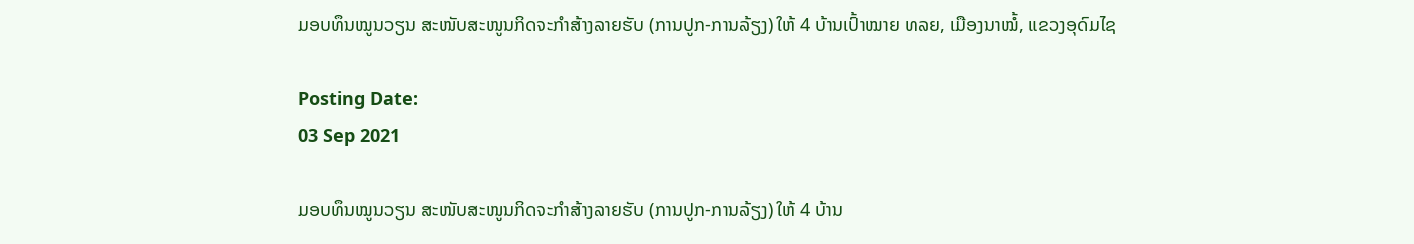ມອບທຶນໝູນວຽນ ສະໜັບສະໜູນກິດຈະກຳສ້າງລາຍຮັບ (ການປູກ-ການລ້ຽງ) ໃຫ້ 4 ບ້ານເປົ້າໝາຍ ທລຍ, ເມືອງນາໝໍ້, ແຂວງອຸດົມໄຊ

Posting Date:
03 Sep 2021

ມອບທຶນໝູນວຽນ ສະໜັບສະໜູນກິດຈະກຳສ້າງລາຍຮັບ (ການປູກ-ການລ້ຽງ) ໃຫ້ 4 ບ້ານ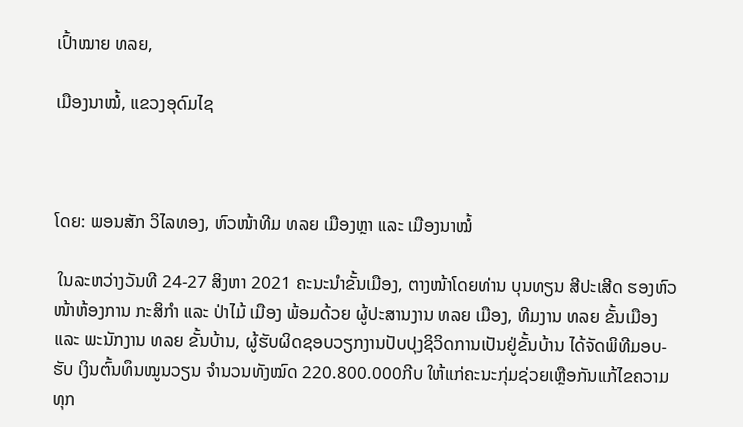ເປົ້າໝາຍ ທລຍ,

ເມືອງນາໝໍ້, ແຂວງອຸດົມໄຊ



ໂດຍ: ພອນສັກ ວິໄລທອງ, ຫົວໜ້າທີມ ທລຍ ເມືອງຫຼາ ແລະ ເມືອງນາໝໍ້

 ໃນລະຫວ່າງວັນທີ 24-27 ສິງຫາ 2021 ຄະນະນຳຂັ້ນເມືອງ, ຕາງໜ້າໂດຍທ່ານ ບຸນທຽນ ສີປະເສີດ ຮອງຫົວໜ້າຫ້ອງການ ກະສິກຳ ແລະ ປ່າໄມ້ ເມືອງ ພ້ອມດ້ວຍ ຜູ້ປະສານງານ ທລຍ ເມືອງ, ທີມງານ ທລຍ ຂັ້ນເມືອງ ແລະ ພະນັກງານ ທລຍ ຂັ້ນບ້ານ, ຜູ້ຮັບຜິດຊອບວຽກງານປັບປຸງຊິວິດການເປັນຢູ່ຂັ້ນບ້ານ ໄດ້ຈັດພິທີມອບ-ຮັບ ເງິນຕົ້ນທຶນໝູນວຽນ ຈໍານວນທັງໝົດ 220.800.000ກີບ ໃຫ້ແກ່ຄະນະກຸ່ມຊ່ວຍເຫຼືອກັນແກ້ໄຂຄວາມທຸກ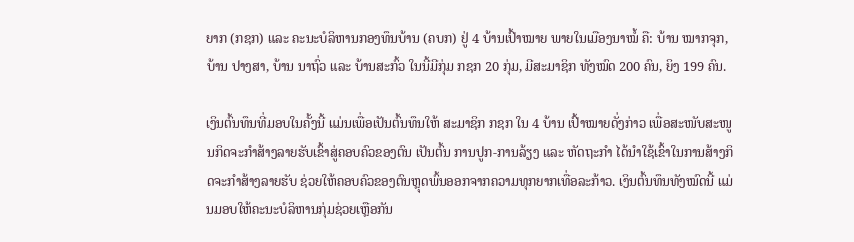ຍາກ (ກຊກ) ແລະ ຄະນະບໍລິຫານກອງທຶນບ້ານ (ຄບກ) ຢູ່ 4 ບ້ານເປົ້າໝາຍ ພາຍໃນເມືອງນາໝໍ້ ຄື: ບ້ານ ໝາກຈຸກ, ບ້ານ ປາງສາ, ບ້ານ ນາຖົ່ວ ແລະ ບ້ານສະກົ້ວ ໃນນີ້ມີກຸ່ມ ກຊກ 20 ກຸ່ມ, ມີສະມາຊິກ ທັງໝົດ 200 ຄົນ, ຍິງ 199 ຄົນ.

ເງິນຕົ້ນທຶນທີ່ມອບໃນຄັ້ງນີ້ ແມ່ນເພື່ອເປັນຕົ້ນທຶນໃຫ້ ສະມາຊິກ ກຊກ ໃນ 4 ບ້ານ ເປົ້າໝາຍດັ່ງກ່າວ ເພື່ອສະໜັບສະໜູນກິດຈະກຳສ້າງລາຍຮັບເຂົ້າສູ່ຄອບຄົວຂອງຕົນ ເປັນຕົ້ນ ການປູກ-ການລ້ຽງ ແລະ ຫັດຖະກຳ ໄດ້ນໍາໃຊ້ເຂົ້າໃນການສ້າງກິດຈະກໍາສ້າງລາຍຮັບ ຊ່ວຍໃຫ້ຄອບຄົວຂອງຕົນຫຼຸດພົ້ນອອກຈາກຄວາມທຸກຍາກເທື່ອລະກ້າວ. ເງິນຕົ້ນທຶນທັງໝົດນີ້ ແມ່ນມອບໃຫ້ຄະນະບໍລິຫານກຸ່ມຊ່ວຍເຫຼືອກັນ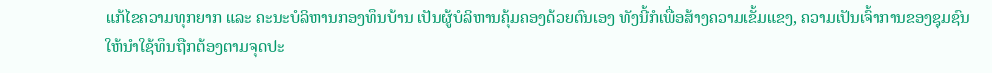ແກ້ໄຂຄວາມທຸກຍາກ ແລະ ຄະນະບໍລິຫານກອງທຶນບ້ານ ເປັນຜູ້ບໍລິຫານຄຸ້ມຄອງດ້ວຍຕົນເອງ ທັງນີ້ກໍເພື່ອສ້າງຄວາມເຂັ້ມແຂງ, ຄວາມເປັນເຈົ້າການຂອງຊຸມຊົນ ໃຫ້ນຳໃຊ້ທຶນຖືກຕ້ອງຕາມຈຸດປະ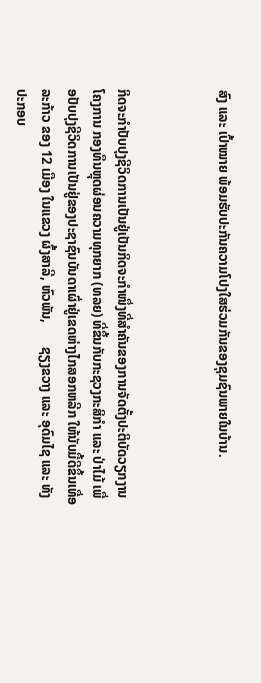ສົງ ແລະ ເປົ້າໝາຍ ພ້ອມຮັບປະກັນຄວາມໂປງໃສຮ່ວມກັນຂອງຊຸມຊົນພາຍໃນບ້ານ.



ກິດຈະກຳປັບປຸງຊີວິດການເປັນຢູ່ເປັນກິດຈະກຳໜຶ່ງທີ່ສຳຄັນຂອງການຈັດຕັ້ງປະຕິບັດວຽກງານໂຄງການ ກອງທຶນຫຼຸດຜ່ອນຄວາມທຸກຍາກ (ທລຍ) ທີ່ຂຶ້ນກັບກະຊວງກະສິກຳ ແລະ ປ່າໄມ້ ເພື່ອປັບປຸງຊີວິດການເປັນຢູ່ຂອງປະຊາຊົນບັນດາເຜົ່າຢູ່ເຂດຫ່າງໄກສອກຫລີກ ໃຫ້ນັບມື້ດີຂຶ້ນເທື່ອລະກ້າວ ຂອງ 12 ເມືອງ ໃນແຂວງ ຜົ້ງສາລີ, ຫົວພັນ,       ຊຽງຂວາງ ແລະ ອຸດົມໄຊ ແລະ ທັງປະກອບ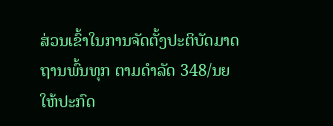ສ່ວນເຂົ້າໃນການຈັດຕັ້ງປະຕິບັດມາດຖານພົ້ນທຸກ ຕາມດໍາລັດ 348/ນຍ ໃຫ້ປະກົດ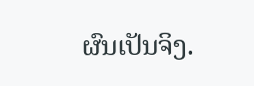ຜົນເປັນຈິງ.